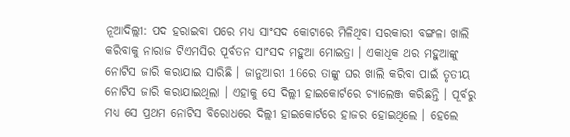ନୂଆଦିଲ୍ଲୀ: ପଦ ହରାଇବା ପରେ ମଧ୍ୟ ସାଂସଦ କୋଟାରେ ମିଳିଥିବା ସରକାରୀ ବଙ୍ଗଳା ଖାଲି କରିବାକୁ ନାରାଜ ଟିଏମସିର ପୂର୍ବତନ ସାଂସଦ ମହୁଆ ମୋଇତ୍ରା । ଏକାଧିକ ଥର ମହୁଆଙ୍କୁ ନୋଟିସ ଜାରି କରାଯାଇ ସାରିଛି । ଜାନୁଆରୀ 16ରେ ତାଙ୍କୁ ଘର ଖାଲି କରିବା ପାଇଁ ତୃତୀୟ ନୋଟିସ ଜାରି କରାଯାଇଥିଲା । ଏହାକୁ ସେ ଦିଲ୍ଲୀ ହାଇକୋର୍ଟରେ ଚ୍ୟାଲେଞ୍ଜ କରିଛନ୍ତି । ପୂର୍ବରୁ ମଧ୍ୟ ସେ ପ୍ରଥମ ନୋଟିସ ବିରୋଧରେ ଦିଲ୍ଲୀ ହାଇକୋର୍ଟରେ ହାଜର ହୋଇଥିଲେ । ହେଲେ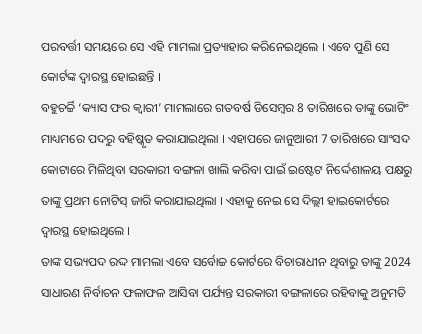ପରବର୍ତ୍ତୀ ସମୟରେ ସେ ଏହି ମାମଲା ପ୍ରତ୍ୟାହାର କରିନେଇଥିଲେ । ଏବେ ପୁଣି ସେ କୋର୍ଟଙ୍କ ଦ୍ବାରସ୍ଥ ହୋଇଛନ୍ତି ।
ବହୁଚର୍ଚ୍ଚି ‘କ୍ୟାସ ଫର କ୍ବାରୀ’ ମାମଲାରେ ଗତବର୍ଷ ଡିସେମ୍ବର 8 ତାରିଖରେ ତାଙ୍କୁ ଭୋଟିଂ ମାଧ୍ୟମରେ ପଦରୁ ବହିଷ୍କୃତ କରାଯାଇଥିଲା । ଏହାପରେ ଜାନୁଆରୀ 7 ତାରିଖରେ ସାଂସଦ କୋଟାରେ ମିଳିଥିବା ସରକାରୀ ବଙ୍ଗଳା ଖାଲି କରିବା ପାଇଁ ଇଷ୍ଟେଟ ନିର୍ଦ୍ଦେଶାଳୟ ପକ୍ଷରୁ ତାଙ୍କୁ ପ୍ରଥମ ନୋଟିସ୍ ଜାରି କରାଯାଇଥିଲା । ଏହାକୁ ନେଇ ସେ ଦିଲ୍ଲୀ ହାଇକୋର୍ଟରେ ଦ୍ବାରସ୍ଥ ହୋଇଥିଲେ ।
ତାଙ୍କ ସଭ୍ୟପଦ ରଦ୍ଦ ମାମଲା ଏବେ ସର୍ବୋଚ୍ଚ କୋର୍ଟରେ ବିଚାରାଧୀନ ଥିବାରୁ ତାଙ୍କୁ 2024 ସାଧାରଣ ନିର୍ବାଚନ ଫଳାଫଳ ଆସିବା ପର୍ଯ୍ୟନ୍ତ ସରକାରୀ ବଙ୍ଗଳାରେ ରହିବାକୁ ଅନୁମତି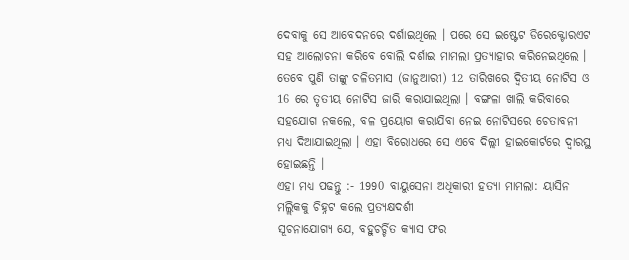ଦେବାକୁ ସେ ଆବେଦନରେ ଦର୍ଶାଇଥିଲେ । ପରେ ସେ ଇଷ୍ଟେଟ ଡିରେକ୍ଟୋରଏଟ ସହ ଆଲୋଚନା କରିବେ ବୋଲି ଦର୍ଶାଇ ମାମଲା ପ୍ରତ୍ୟାହାର କରିନେଇଥିଲେ । ତେବେ ପୁଣି ତାଙ୍କୁ ଚଳିତମାସ (ଜାନୁଆରୀ) 12 ତାରିଖରେ ଦ୍ବିତୀୟ ନୋଟିସ ଓ 16 ରେ ତୃତୀୟ ନୋଟିସ ଜାରି କରାଯାଇଥିଲା । ବଙ୍ଗଳା ଖାଲି କରିବାରେ ସହଯୋଗ ନକଲେ, ବଳ ପ୍ରୟୋଗ କରାଯିବା ନେଇ ନୋଟିସରେ ଚେତାବନୀ ମଧ୍ୟ ଦିଆଯାଇଥିଲା । ଏହା ବିରୋଧରେ ସେ ଏବେ ଦିଲ୍ଲୀ ହାଇକୋର୍ଟରେ ଦ୍ବାରସ୍ଥ ହୋଇଛନ୍ତି ।
ଏହା ମଧ୍ୟ ପଢନ୍ତୁ :- 1990 ବାୟୁସେନା ଅଧିକାରୀ ହତ୍ୟା ମାମଲା: ୟାସିନ ମଲ୍ଲିକକୁ ଚିହ୍ନଟ କଲେ ପ୍ରତ୍ୟକ୍ଷଦର୍ଶୀ
ସୂଚନାଯୋଗ୍ୟ ଯେ, ବହୁଚର୍ଚ୍ଚିତ କ୍ୟାସ ଫର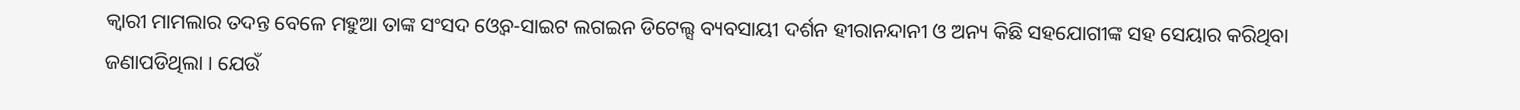କ୍ବାରୀ ମାମଲାର ତଦନ୍ତ ବେଳେ ମହୁଆ ତାଙ୍କ ସଂସଦ ଓ୍ବେବ-ସାଇଟ ଲଗଇନ ଡିଟେଲ୍ସ ବ୍ୟବସାୟୀ ଦର୍ଶନ ହୀରାନନ୍ଦାନୀ ଓ ଅନ୍ୟ କିଛି ସହଯୋଗୀଙ୍କ ସହ ସେୟାର କରିଥିବା ଜଣାପଡିଥିଲା । ଯେଉଁ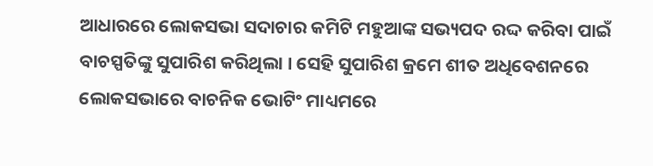ଆଧାରରେ ଲୋକସଭା ସଦାଚାର କମିଟି ମହୁଆଙ୍କ ସଭ୍ୟପଦ ରଦ୍ଦ କରିବା ପାଇଁ ବାଚସ୍ପତିଙ୍କୁ ସୁପାରିଶ କରିଥିଲା । ସେହି ସୁପାରିଶ କ୍ରମେ ଶୀତ ଅଧିବେଶନରେ ଲୋକସଭାରେ ବାଚନିକ ଭୋଟିଂ ମାଧ୍ୟମରେ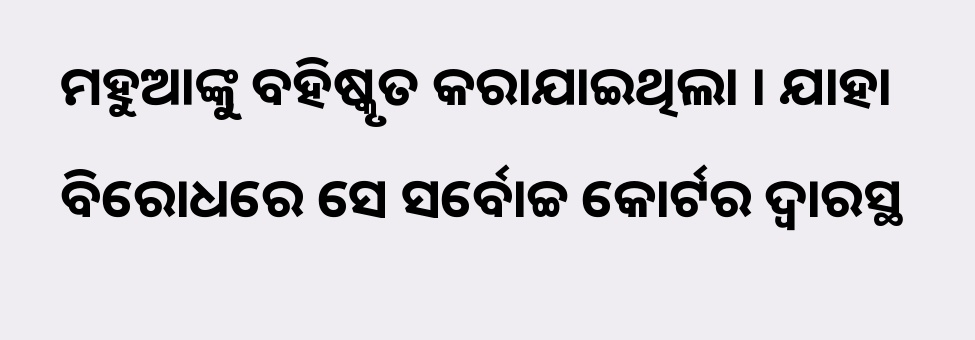ମହୁଆଙ୍କୁ ବହିଷ୍କୃତ କରାଯାଇଥିଲା । ଯାହା ବିରୋଧରେ ସେ ସର୍ବୋଚ୍ଚ କୋର୍ଟର ଦ୍ବାରସ୍ଥ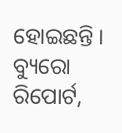ହୋଇଛନ୍ତି ।
ବ୍ୟୁରୋ ରିପୋର୍ଟ,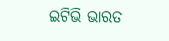ଇଟିଭି ଭାରତ